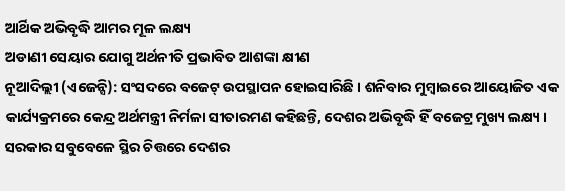ଆର୍ଥିକ ଅଭିବୃଦ୍ଧି ଆମର ମୂଳ ଲକ୍ଷ୍ୟ
ଅଡାଣୀ ସେୟାର ଯୋଗୁ ଅର୍ଥନୀତି ପ୍ରଭାବିତ ଆଶଙ୍କା କ୍ଷୀଣ
ନୂଆଦିଲ୍ଲୀ (ଏଜେନ୍ସି): ସଂସଦରେ ବଜେଟ୍ ଉପସ୍ଥାପନ ହୋଇସାରିଛି । ଶନିବାର ମୁମ୍ବାଇରେ ଆୟୋଜିତ ଏକ କାର୍ଯ୍ୟକ୍ରମରେ କେନ୍ଦ୍ର ଅର୍ଥମନ୍ତ୍ରୀ ନିର୍ମଳା ସୀତାରମଣ କହିଛନ୍ତି, ଦେଶର ଅଭିବୃଦ୍ଧି ହିଁ ବଜେଟ୍ର ମୁଖ୍ୟ ଲକ୍ଷ୍ୟ । ସରକାର ସବୁବେଳେ ସ୍ଥିର ଚିତ୍ତରେ ଦେଶର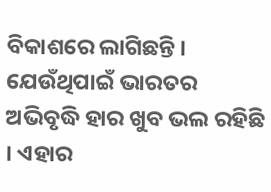ବିକାଶରେ ଲାଗିଛନ୍ତି । ଯେଉଁଥିପାଇଁ ଭାରତର ଅଭିବୃଦ୍ଧି ହାର ଖୁବ ଭଲ ରହିଛି । ଏହାର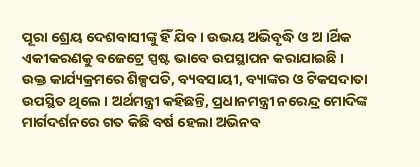ପୂରା ଶ୍ରେୟ ଦେଶବାସୀଙ୍କୁ ହିଁ ଯିବ । ଉଭୟ ଅଭିବୃଦ୍ଧି ଓ ଅ ।ର୍ଥିକ ଏକୀକରଣକୁ ବଜେଟ୍ରେ ସ୍ପଷ୍ଟ ଭାବେ ଉପସ୍ଥାପନ କରାଯାଇଛି ।
ଉକ୍ତ କାର୍ଯ୍ୟକ୍ରମରେ ଶିଳ୍ପପତି, ବ୍ୟବସାୟୀ, ବ୍ୟାଙ୍କର ଓ ଟିକସଦାତା ଉପସ୍ଥିତ ଥିଲେ । ଅର୍ଥମନ୍ତ୍ରୀ କହିଛନ୍ତି, ପ୍ରଧାନମନ୍ତ୍ରୀ ନରେନ୍ଦ୍ର ମୋଦିଙ୍କ ମାର୍ଗଦର୍ଶନରେ ଗତ କିଛି ବର୍ଷ ହେଲା ଅଭିନବ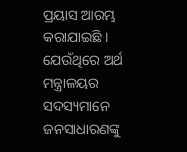ପ୍ରୟାସ ଆରମ୍ଭ କରାଯାଇଛି । ଯେଉଁଥିରେ ଅର୍ଥ ମନ୍ତ୍ରାଳୟର ସଦସ୍ୟମାନେ ଜନସାଧାରଣଙ୍କୁ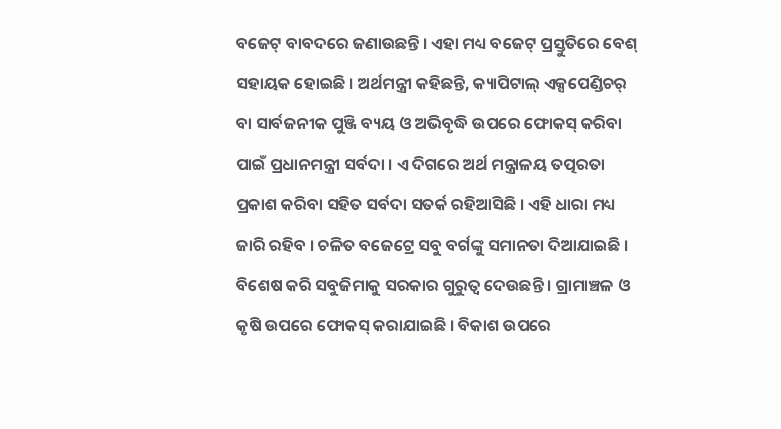ବଜେଟ୍ ବାବଦରେ ଜଣାଉଛନ୍ତି । ଏହା ମଧ୍ୟ ବଜେଟ୍ ପ୍ରସ୍ତୁତିରେ ବେଶ୍ ସହାୟକ ହୋଇଛି । ଅର୍ଥମନ୍ତ୍ରୀ କହିଛନ୍ତି, କ୍ୟାପିଟାଲ୍ ଏକ୍ସପେଣ୍ଡିଚର୍ ବା ସାର୍ବଜନୀକ ପୁଞ୍ଜି ବ୍ୟୟ ଓ ଅଭିବୃଦ୍ଧି ଉପରେ ଫୋକସ୍ କରିବା ପାଇଁ ପ୍ରଧାନମନ୍ତ୍ରୀ ସର୍ବଦା । ଏ ଦିଗରେ ଅର୍ଥ ମନ୍ତ୍ରାଳୟ ତତ୍ପରତା ପ୍ରକାଶ କରିବା ସହିତ ସର୍ବଦା ସତର୍କ ରହିଆସିଛି । ଏହି ଧାରା ମଧ୍ୟ ଜାରି ରହିବ । ଚଳିତ ବଜେଟ୍ରେ ସବୁ ବର୍ଗଙ୍କୁ ସମାନତା ଦିଆଯାଇଛି । ବିଶେଷ କରି ସବୁଜିମାକୁ ସରକାର ଗୁରୁତ୍ୱ ଦେଉଛନ୍ତି । ଗ୍ରାମାଞ୍ଚଳ ଓ କୃଷି ଉପରେ ଫୋକସ୍ କରାଯାଇଛି । ବିକାଶ ଉପରେ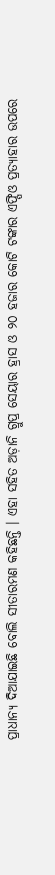ପ୍ରାଧାନ୍ୟ ଦିଆଯାଇଛି ବୋଲି ସୀତାରମଣ କହିଛନ୍ତି । ଏହା ସହିତ ଅଡ଼ାନି ଗ୍ରୁପ୍ର ସେୟାର ହ୍ରାସ ଓ ୨୦ ହଜାର କୋଟି ଟଙ୍କାର ଏଫ୍ପିଓ ପ୍ରତ୍ୟାହାର ଉପରେ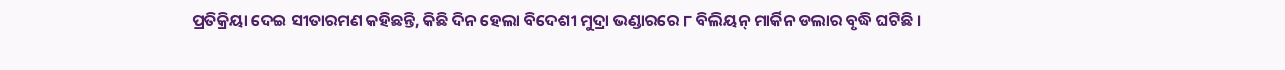ପ୍ରତିକ୍ରିୟା ଦେଇ ସୀତାରମଣ କହିଛନ୍ତି, କିଛି ଦିନ ହେଲା ବିଦେଶୀ ମୁଦ୍ରା ଭଣ୍ଡାରରେ ୮ ବିଲିୟନ୍ ମାର୍କିନ ଡଲାର ବୃଦ୍ଧି ଘଟିଛି ।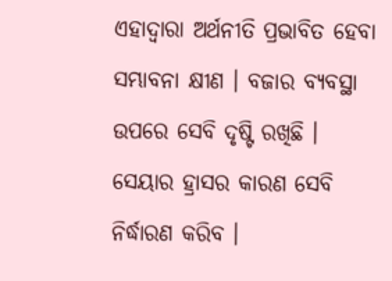ଏହାଦ୍ୱାରା ଅର୍ଥନୀତି ପ୍ରଭାବିତ ହେବା ସମ୍ଭାବନା କ୍ଷୀଣ । ବଜାର ବ୍ୟବସ୍ଥା ଉପରେ ସେବି ଦୃଷ୍ଟି ରଖିଛି । ସେୟାର ହ୍ରାସର କାରଣ ସେବି ନିର୍ଦ୍ଧାରଣ କରିବ ।